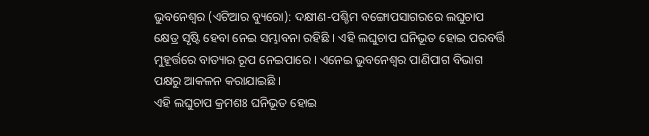ଭୁବନେଶ୍ୱର (ଏଟିଆର ବ୍ୟୁରୋ): ଦକ୍ଷୀଣ-ପଶ୍ଚିମ ବଙ୍ଗୋପସାଗରରେ ଲଘୁଚାପ କ୍ଷେତ୍ର ସୃଷ୍ଟି ହେବା ନେଇ ସମ୍ଭାବନା ରହିଛି । ଏହି ଲଘୁଚାପ ଘନିଭୂତ ହୋଇ ପରବର୍ତ୍ତି ମୁହୂର୍ତ୍ତରେ ବାତ୍ୟାର ରୂପ ନେଇପାରେ । ଏନେଇ ଭୁବନେଶ୍ୱର ପାଣିପାଗ ବିଭାଗ ପକ୍ଷରୁ ଆକଳନ କରାଯାଇଛି ।
ଏହି ଲଘୁଚାପ କ୍ରମଶଃ ଘନିଭୂତ ହୋଇ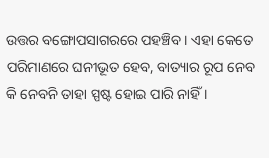ଉତ୍ତର ବଙ୍ଗୋପସାଗରରେ ପହଞ୍ଚିବ । ଏହା କେତେ ପରିମାଣରେ ଘନୀଭୂତ ହେବ, ବାତ୍ୟାର ରୂପ ନେବ କି ନେବନି ତାହା ସ୍ପଷ୍ଟ ହୋଇ ପାରି ନାହିଁ ।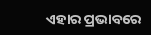ଏହାର ପ୍ରଭାବରେ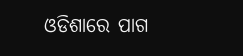ଓଡିଶାରେ ପାଗ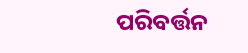ପରିବର୍ତ୍ତନ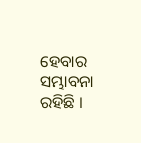ହେବାର ସମ୍ଭାବନା ରହିଛି ।